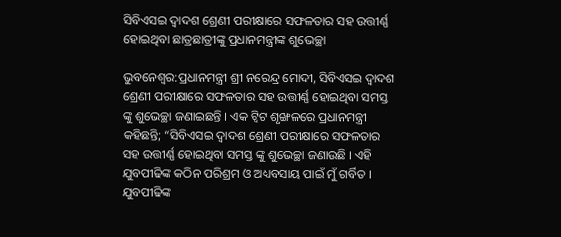ସିବିଏସଇ ଦ୍ୱାଦଶ ଶ୍ରେଣୀ ପରୀକ୍ଷାରେ ସଫଳତାର ସହ ଉତ୍ତୀର୍ଣ୍ଣ ହୋଇଥିବା ଛାତ୍ରଛାତ୍ରୀଙ୍କୁ ପ୍ରଧାନମନ୍ତ୍ରୀଙ୍କ ଶୁଭେଚ୍ଛା

ଭୁବନେଶ୍ବର:ପ୍ରଧାନମନ୍ତ୍ରୀ ଶ୍ରୀ ନରେନ୍ଦ୍ର ମୋଦୀ, ସିବିଏସଇ ଦ୍ୱାଦଶ ଶ୍ରେଣୀ ପରୀକ୍ଷାରେ ସଫଳତାର ସହ ଉତ୍ତୀର୍ଣ୍ଣ ହୋଇଥିବା ସମସ୍ତ ଙ୍କୁ ଶୁଭେଚ୍ଛା ଜଣାଇଛନ୍ତି । ଏକ ଟ୍ୱିଟ ଶୃଙ୍ଖଳରେ ପ୍ରଧାନମନ୍ତ୍ରୀ କହିଛନ୍ତି; “ସିବିଏସଇ ଦ୍ୱାଦଶ ଶ୍ରେଣୀ ପରୀକ୍ଷାରେ ସଫଳତାର ସହ ଉତ୍ତୀର୍ଣ୍ଣ ହୋଇଥିବା ସମସ୍ତ ଙ୍କୁ ଶୁଭେଚ୍ଛା ଜଣାଉଛି । ଏହି ଯୁବପୀଢିଙ୍କ କଠିନ ପରିଶ୍ରମ ଓ ଅଧ୍ୟବସାୟ ପାଇଁ ମୁଁ ଗର୍ବିତ । ଯୁବପୀଢିଙ୍କ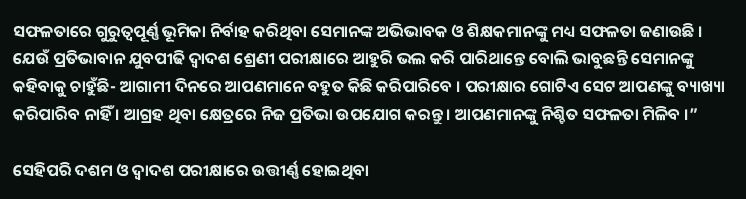ସଫଳତାରେ ଗୁରୁତ୍ୱପୂର୍ଣ୍ଣ ଭୂମିକା ନିର୍ବାହ କରିଥିବା ସେମାନଙ୍କ ଅଭିଭାବକ ଓ ଶିକ୍ଷକମାନଙ୍କୁ ମଧ୍ୟ ସଫଳତା ଜଣାଉଛି । ଯେଉଁ ପ୍ରତିଭାବାନ ଯୁବପୀଢି ଦ୍ୱାଦଶ ଶ୍ରେଣୀ ପରୀକ୍ଷାରେ ଆହୁରି ଭଲ କରି ପାରିଥାନ୍ତେ ବୋଲି ଭାବୁଛନ୍ତି ସେମାନଙ୍କୁ କହିବାକୁ ଚାହୁଁଛି- ଆଗାମୀ ଦିନରେ ଆପଣମାନେ ବହୁତ କିଛି କରିପାରିବେ । ପରୀକ୍ଷାର ଗୋଟିଏ ସେଟ ଆପଣଙ୍କୁ ବ୍ୟାଖ୍ୟା କରିପାରିବ ନାହିଁ । ଆଗ୍ରହ ଥିବା କ୍ଷେତ୍ରରେ ନିଜ ପ୍ରତିଭା ଉପଯୋଗ କରନ୍ତୁ । ଆପଣମାନଙ୍କୁ ନିଶ୍ଚିତ ସଫଳତା ମିଳିବ ।”

ସେହିପରି ଦଶମ ଓ ଦ୍ୱାଦଶ ପରୀକ୍ଷାରେ ଉତ୍ତୀର୍ଣ୍ଣ ହୋଇଥିବା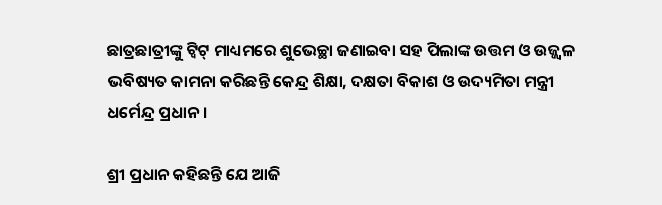ଛାତ୍ରଛାତ୍ରୀଙ୍କୁ ଟ୍ୱିଟ୍ ମାଧ୍ୟମରେ ଶୁଭେଚ୍ଛା ଜଣାଇବା ସହ ପିଲାଙ୍କ ଉତ୍ତମ ଓ ଉଜ୍ଜ୍ୱଳ ଭବିଷ୍ୟତ କାମନା କରିଛନ୍ତି କେନ୍ଦ୍ର ଶିକ୍ଷା, ଦକ୍ଷତା ବିକାଶ ଓ ଉଦ୍ୟମିତା ମନ୍ତ୍ରୀ ଧର୍ମେନ୍ଦ୍ର ପ୍ରଧାନ ।

ଶ୍ରୀ ପ୍ରଧାନ କହିଛନ୍ତି ଯେ ଆଜି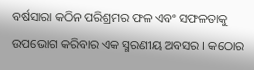ବର୍ଷସାରା କଠିନ ପରିଶ୍ରମର ଫଳ ଏବଂ ସଫଳତାକୁ ଉପଭୋଗ କରିବାର ଏକ ସ୍ମରଣୀୟ ଅବସର । କଠୋର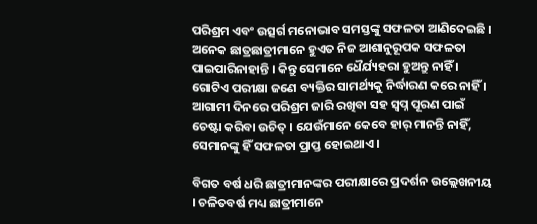ପରିଶ୍ରମ ଏବଂ ଉତ୍ସର୍ଗ ମନୋଭାବ ସମସ୍ତଙ୍କୁ ସଫଳତା ଆଣିଦେଇଛି । ଅନେକ ଛାତ୍ରଛାତ୍ରୀମାନେ ହୁଏତ ନିଜ ଆଶାନୁରୂପକ ସଫଳତା ପାଇପାରିନାହାନ୍ତି । କିନ୍ତୁ ସେମାନେ ଧୈର୍ଯ୍ୟହରା ହୁଅନ୍ତୁ ନାହିଁ । ଗୋଟିଏ ପରୀକ୍ଷା ଜଣେ ବ୍ୟକ୍ତିର ସାମର୍ଥ୍ୟକୁ ନିର୍ଦ୍ଧାରଣ କରେ ନାହିଁ । ଆଗାମୀ ଦିନରେ ପରିଶ୍ରମ ଜାରି ରଖିବା ସହ ସ୍ୱପ୍ନ ପୂରଣ ପାଇଁ ଚେଷ୍ଟା କରିବା ଉଚିତ୍ । ଯେଉଁମାନେ କେବେ ହାର୍ ମାନନ୍ତି ନାହିଁ, ସେମାନଙ୍କୁ ହିଁ ସଫଳତା ପ୍ରାପ୍ତ ହୋଇଥାଏ ।

ବିଗତ ବର୍ଷ ଧରି ଛାତ୍ରୀମାନଙ୍କର ପରୀକ୍ଷାରେ ପ୍ରଦର୍ଶନ ଉଲ୍ଲେଖନୀୟ । ଚଳିତବର୍ଷ ମଧ୍ୟ ଛାତ୍ରୀମାନେ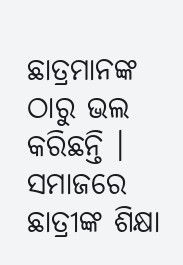ଛାତ୍ରମାନଙ୍କ ଠାରୁ ଭଲ କରିଛନ୍ତି । ସମାଜରେ ଛାତ୍ରୀଙ୍କ ଶିକ୍ଷା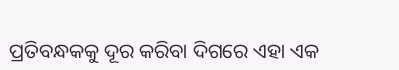ପ୍ରତିବନ୍ଧକକୁ ଦୂର କରିବା ଦିଗରେ ଏହା ଏକ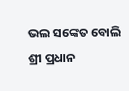ଭଲ ସଙ୍କେତ ବୋଲି ଶ୍ରୀ ପ୍ରଧାନ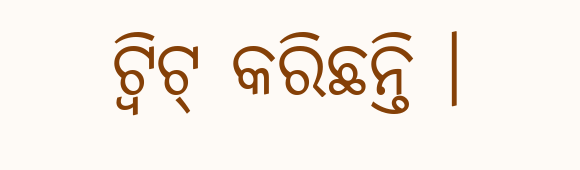ଟ୍ୱିଟ୍ କରିଛନ୍ତି ।